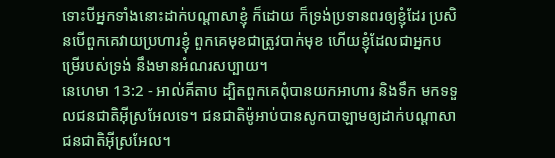ទោះបីអ្នកទាំងនោះដាក់បណ្ដាសាខ្ញុំ ក៏ដោយ ក៏ទ្រង់ប្រទានពរឲ្យខ្ញុំដែរ ប្រសិនបើពួកគេវាយប្រហារខ្ញុំ ពួកគេមុខជាត្រូវបាក់មុខ ហើយខ្ញុំដែលជាអ្នកបម្រើរបស់ទ្រង់ នឹងមានអំណរសប្បាយ។
នេហេមា 13:2 - អាល់គីតាប ដ្បិតពួកគេពុំបានយកអាហារ និងទឹក មកទទួលជនជាតិអ៊ីស្រអែលទេ។ ជនជាតិម៉ូអាប់បានសូកបាឡាមឲ្យដាក់បណ្ដាសាជនជាតិអ៊ីស្រអែល។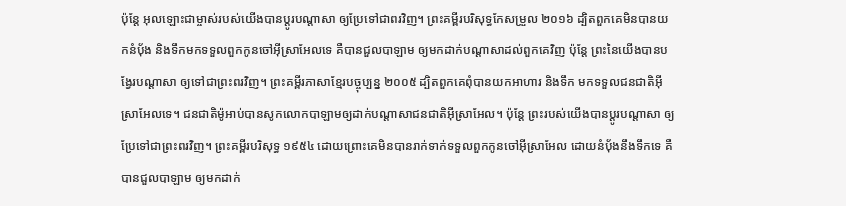ប៉ុន្តែ អុលឡោះជាម្ចាស់របស់យើងបានប្ដូរបណ្ដាសា ឲ្យប្រែទៅជាពរវិញ។ ព្រះគម្ពីរបរិសុទ្ធកែសម្រួល ២០១៦ ដ្បិតពួកគេមិនបានយកនំប៉័ង និងទឹកមកទទួលពួកកូនចៅអ៊ីស្រាអែលទេ គឺបានជួលបាឡាម ឲ្យមកដាក់បណ្ដាសាដល់ពួកគេវិញ ប៉ុន្តែ ព្រះនៃយើងបានបង្វែរបណ្ដាសា ឲ្យទៅជាព្រះពរវិញ។ ព្រះគម្ពីរភាសាខ្មែរបច្ចុប្បន្ន ២០០៥ ដ្បិតពួកគេពុំបានយកអាហារ និងទឹក មកទទួលជនជាតិអ៊ីស្រាអែលទេ។ ជនជាតិម៉ូអាប់បានសូកលោកបាឡាមឲ្យដាក់បណ្ដាសាជនជាតិអ៊ីស្រាអែល។ ប៉ុន្តែ ព្រះរបស់យើងបានប្ដូរបណ្ដាសា ឲ្យប្រែទៅជាព្រះពរវិញ។ ព្រះគម្ពីរបរិសុទ្ធ ១៩៥៤ ដោយព្រោះគេមិនបានរាក់ទាក់ទទួលពួកកូនចៅអ៊ីស្រាអែល ដោយនំបុ័ងនឹងទឹកទេ គឺបានជួលបាឡាម ឲ្យមកដាក់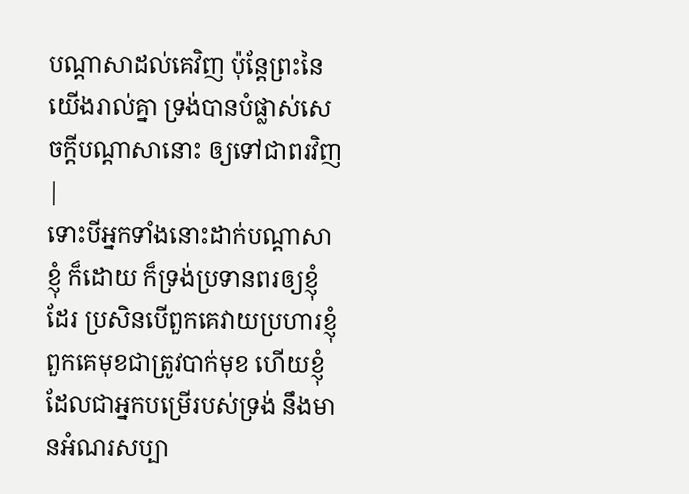បណ្តាសាដល់គេវិញ ប៉ុន្តែព្រះនៃយើងរាល់គ្នា ទ្រង់បានបំផ្លាស់សេចក្ដីបណ្តាសានោះ ឲ្យទៅជាពរវិញ |
ទោះបីអ្នកទាំងនោះដាក់បណ្ដាសាខ្ញុំ ក៏ដោយ ក៏ទ្រង់ប្រទានពរឲ្យខ្ញុំដែរ ប្រសិនបើពួកគេវាយប្រហារខ្ញុំ ពួកគេមុខជាត្រូវបាក់មុខ ហើយខ្ញុំដែលជាអ្នកបម្រើរបស់ទ្រង់ នឹងមានអំណរសប្បា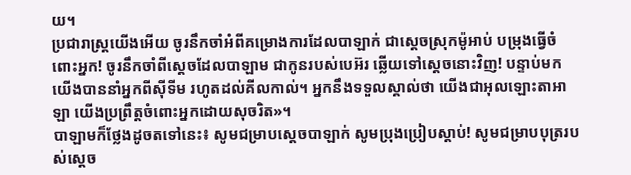យ។
ប្រជារាស្ត្រយើងអើយ ចូរនឹកចាំអំពីគម្រោងការដែលបាឡាក់ ជាស្ដេចស្រុកម៉ូអាប់ បម្រុងធ្វើចំពោះអ្នក! ចូរនឹកចាំពីស្ដេចដែលបាឡាម ជាកូនរបស់បេអ៊រ ឆ្លើយទៅស្ដេចនោះវិញ! បន្ទាប់មក យើងបាននាំអ្នកពីស៊ីទីម រហូតដល់គីលកាល់។ អ្នកនឹងទទួលស្គាល់ថា យើងជាអុលឡោះតាអាឡា យើងប្រព្រឹត្តចំពោះអ្នកដោយសុចរិត»។
បាឡាមក៏ថ្លែងដូចតទៅនេះ៖ សូមជម្រាបស្តេចបាឡាក់ សូមប្រុងប្រៀបស្តាប់! សូមជម្រាបបុត្ររបស់ស្តេច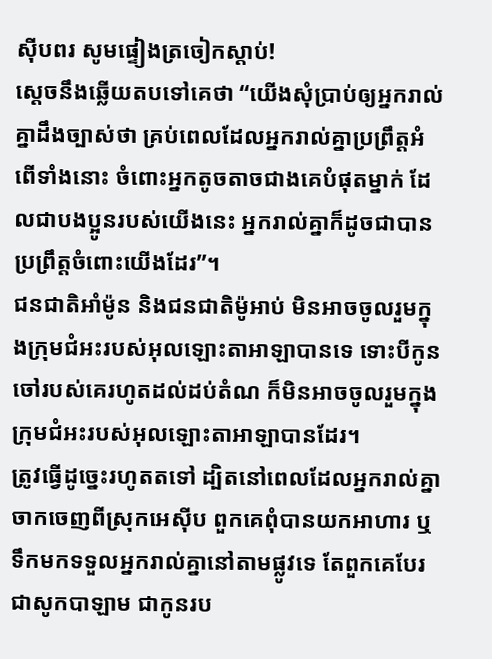ស៊ីបពរ សូមផ្ទៀងត្រចៀកស្តាប់!
ស្តេចនឹងឆ្លើយតបទៅគេថា “យើងសុំប្រាប់ឲ្យអ្នករាល់គ្នាដឹងច្បាស់ថា គ្រប់ពេលដែលអ្នករាល់គ្នាប្រព្រឹត្ដអំពើទាំងនោះ ចំពោះអ្នកតូចតាចជាងគេបំផុតម្នាក់ ដែលជាបងប្អូនរបស់យើងនេះ អ្នករាល់គ្នាក៏ដូចជាបានប្រព្រឹត្ដចំពោះយើងដែរ”។
ជនជាតិអាំម៉ូន និងជនជាតិម៉ូអាប់ មិនអាចចូលរួមក្នុងក្រុមជំអះរបស់អុលឡោះតាអាឡាបានទេ ទោះបីកូនចៅរបស់គេរហូតដល់ដប់តំណ ក៏មិនអាចចូលរួមក្នុងក្រុមជំអះរបស់អុលឡោះតាអាឡាបានដែរ។
ត្រូវធ្វើដូច្នេះរហូតតទៅ ដ្បិតនៅពេលដែលអ្នករាល់គ្នាចាកចេញពីស្រុកអេស៊ីប ពួកគេពុំបានយកអាហារ ឬទឹកមកទទួលអ្នករាល់គ្នានៅតាមផ្លូវទេ តែពួកគេបែរជាសូកបាឡាម ជាកូនរប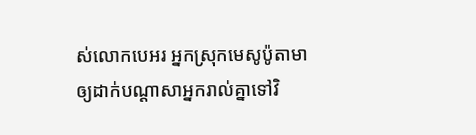ស់លោកបេអរ អ្នកស្រុកមេសូប៉ូតាមា ឲ្យដាក់បណ្តាសាអ្នករាល់គ្នាទៅវិ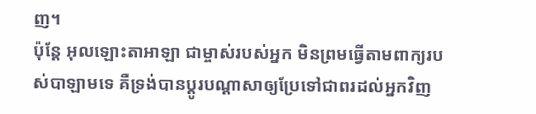ញ។
ប៉ុន្តែ អុលឡោះតាអាឡា ជាម្ចាស់របស់អ្នក មិនព្រមធ្វើតាមពាក្យរបស់បាឡាមទេ គឺទ្រង់បានប្តូរបណ្តាសាឲ្យប្រែទៅជាពរដល់អ្នកវិញ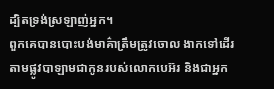ដ្បិតទ្រង់ស្រឡាញ់អ្នក។
ពួកគេបានបោះបង់មាគ៌ាត្រឹមត្រូវចោល ងាកទៅដើរតាមផ្លូវបាឡាមជាកូនរបស់លោកបេអ៊រ និងជាអ្នក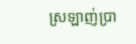ស្រឡាញ់ប្រា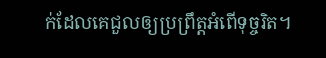ក់ដែលគេជួលឲ្យប្រព្រឹត្ដអំពើទុច្ចរិត។